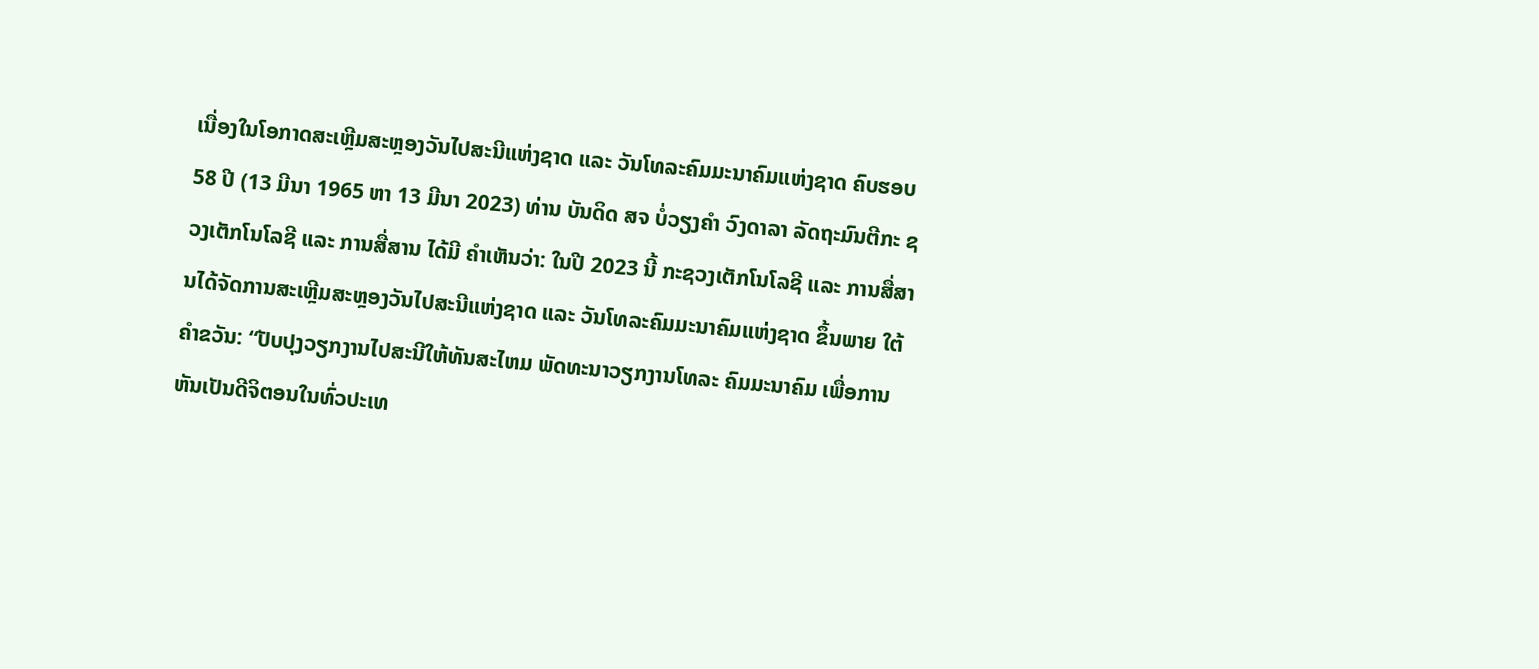ເນື່ອງໃນໂອກາດສະເຫຼີມສະຫຼອງວັນໄປສະນີແຫ່ງຊາດ ແລະ ວັນໂທລະຄົມມະນາຄົມແຫ່ງຊາດ ຄົບຮອບ 58 ປີ (13 ມີນາ 1965 ຫາ 13 ມີນາ 2023) ທ່ານ ບັນດິດ ສຈ ບໍ່ວຽງຄໍາ ວົງດາລາ ລັດຖະມົນຕີກະ ຊວງເຕັກໂນໂລຊີ ແລະ ການສື່ສານ ໄດ້ມີ ຄໍາເຫັນວ່າ: ໃນປີ 2023 ນີ້ ກະຊວງເຕັກໂນໂລຊີ ແລະ ການສື່ສານໄດ້ຈັດການສະເຫຼີມສະຫຼອງວັນໄປສະນີແຫ່ງຊາດ ແລະ ວັນໂທລະຄົມມະນາຄົມແຫ່ງຊາດ ຂຶ້ນພາຍ ໃຕ້ຄໍາຂວັນ: “ປັບປຸງວຽກງານໄປສະນີໃຫ້ທັນສະໄຫມ ພັດທະນາວຽກງານໂທລະ ຄົມມະນາຄົມ ເພື່ອການຫັນເປັນດີຈິຕອນໃນທົ່ວປະເທ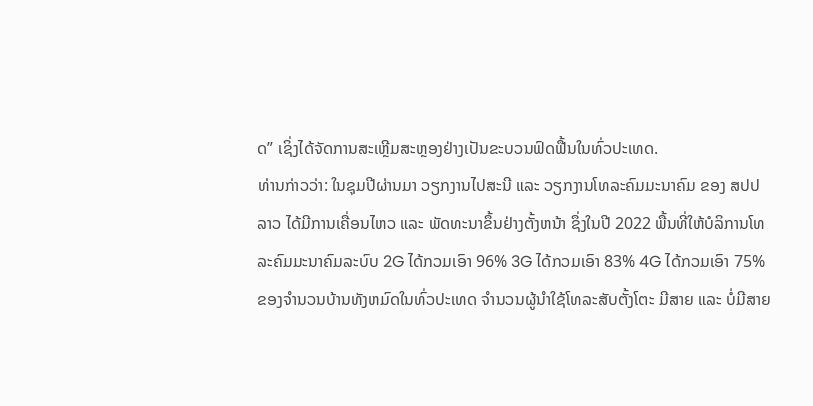ດ” ເຊິ່ງໄດ້ຈັດການສະເຫຼີມສະຫຼອງຢ່າງເປັນຂະບວນຟົດຟື້ນໃນທົ່ວປະເທດ.
ທ່ານກ່າວວ່າ: ໃນຊຸມປີຜ່ານມາ ວຽກງານໄປສະນີ ແລະ ວຽກງານໂທລະຄົມມະນາຄົມ ຂອງ ສປປ ລາວ ໄດ້ມີການເຄື່ອນໄຫວ ແລະ ພັດທະນາຂຶ້ນຢ່າງຕັ້ງຫນ້າ ຊຶ່ງໃນປີ 2022 ພື້ນທີ່ໃຫ້ບໍລິການໂທລະຄົມມະນາຄົມລະບົບ 2G ໄດ້ກວມເອົາ 96% 3G ໄດ້ກວມເອົາ 83% 4G ໄດ້ກວມເອົາ 75% ຂອງຈໍານວນບ້ານທັງຫມົດໃນທົ່ວປະເທດ ຈໍານວນຜູ້ນຳໃຊ້ໂທລະສັບຕັ້ງໂຕະ ມີສາຍ ແລະ ບໍ່ມີສາຍ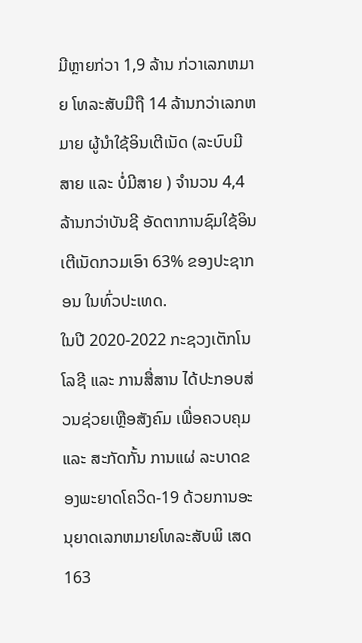ມີຫຼາຍກ່ວາ 1,9 ລ້ານ ກ່ວາເລກຫມາຍ ໂທລະສັບມືຖື 14 ລ້ານກວ່າເລກຫມາຍ ຜູ້ນໍາໃຊ້ອິນເຕີເນັດ (ລະບົບມີສາຍ ແລະ ບໍ່ມີສາຍ ) ຈໍານວນ 4,4 ລ້ານກວ່າບັນຊີ ອັດຕາການຊົມໃຊ້ອິນເຕີເນັດກວມເອົາ 63% ຂອງປະຊາກອນ ໃນທົ່ວປະເທດ.
ໃນປີ 2020-2022 ກະຊວງເຕັກໂນໂລຊີ ແລະ ການສື່ສານ ໄດ້ປະກອບສ່ວນຊ່ວຍເຫຼືອສັງຄົມ ເພື່ອຄວບຄຸມ ແລະ ສະກັດກັ້ນ ການແຜ່ ລະບາດຂອງພະຍາດໂຄວິດ-19 ດ້ວຍການອະນຸຍາດເລກຫມາຍໂທລະສັບພິ ເສດ 163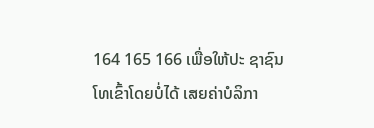164 165 166 ເພື່ອໃຫ້ປະ ຊາຊົນໂທເຂົ້າໂດຍບໍ່ໄດ້ ເສຍຄ່າບໍລິກາ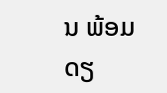ນ ພ້ອມດຽ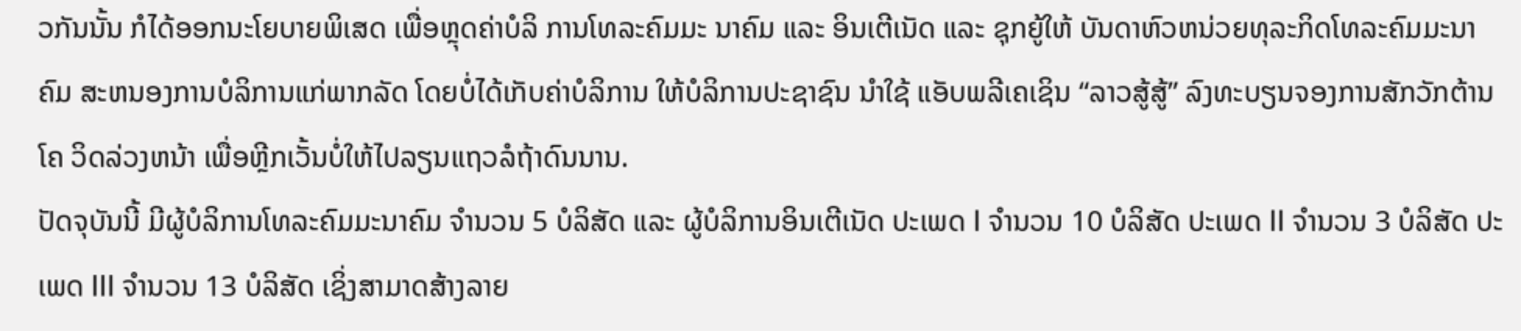ວກັນນັ້ນ ກໍໄດ້ອອກນະໂຍບາຍພິເສດ ເພື່ອຫຼຸດຄ່າບໍລິ ການໂທລະຄົມມະ ນາຄົມ ແລະ ອິນເຕີເນັດ ແລະ ຊຸກຍູ້ໃຫ້ ບັນດາຫົວຫນ່ວຍທຸລະກິດໂທລະຄົມມະນາຄົມ ສະຫນອງການບໍລິການແກ່ພາກລັດ ໂດຍບໍ່ໄດ້ເກັບຄ່າບໍລິການ ໃຫ້ບໍລິການປະຊາຊົນ ນໍາໃຊ້ ແອັບພລີເຄເຊິນ “ລາວສູ້ສູ້” ລົງທະບຽນຈອງການສັກວັກຕ້ານໂຄ ວິດລ່ວງຫນ້າ ເພື່ອຫຼີກເວັ້ນບໍ່ໃຫ້ໄປລຽນແຖວລໍຖ້າດົນນານ.
ປັດຈຸບັນນີ້ ມີຜູ້ບໍລິການໂທລະຄົມມະນາຄົມ ຈໍານວນ 5 ບໍລິສັດ ແລະ ຜູ້ບໍລິການອິນເຕີເນັດ ປະເພດ I ຈໍານວນ 10 ບໍລິສັດ ປະເພດ II ຈໍານວນ 3 ບໍລິສັດ ປະເພດ III ຈໍານວນ 13 ບໍລິສັດ ເຊິ່ງສາມາດສ້າງລາຍ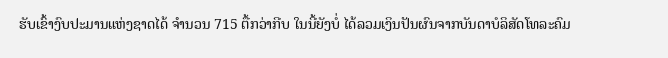ຮັບເຂົ້າງົບປະມານແຫ່ງຊາດໄດ້ ຈໍານວນ 715 ຕື້ກວ່າກີບ ໃນນີ້ຍັງບໍ່ ໄດ້ລວມເງິນປັນຜົນຈາກບັນດາບໍລິສັດໂທລະຄົມ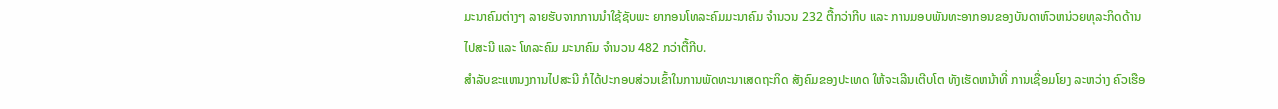ມະນາຄົມຕ່າງໆ ລາຍຮັບຈາກການນໍາໃຊ້ຊັບພະ ຍາກອນໂທລະຄົມມະນາຄົມ ຈໍານວນ 232 ຕື້ກວ່າກີບ ແລະ ການມອບພັນທະອາກອນຂອງບັນດາຫົວຫນ່ວຍທຸລະກິດດ້ານ ໄປສະນີ ແລະ ໂທລະຄົມ ມະນາຄົມ ຈໍານວນ 482 ກວ່າຕື້ກີບ.
ສໍາລັບຂະແຫນງການໄປສະນີ ກໍໄດ້ປະກອບສ່ວນເຂົ້າໃນການພັດທະນາເສດຖະກິດ ສັງຄົມຂອງປະເທດ ໃຫ້ຈະເລີນເຕີບໂຕ ທັງເຮັດຫນ້າທີ່ ການເຊື່ອມໂຍງ ລະຫວ່າງ ຄົວເຮືອ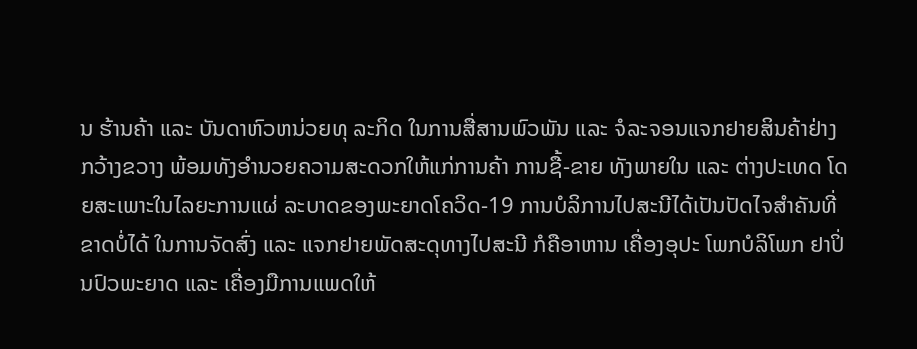ນ ຮ້ານຄ້າ ແລະ ບັນດາຫົວຫນ່ວຍທຸ ລະກິດ ໃນການສື່ສານພົວພັນ ແລະ ຈໍລະຈອນແຈກຢາຍສິນຄ້າຢ່າງ ກວ້າງຂວາງ ພ້ອມທັງອໍານວຍຄວາມສະດວກໃຫ້ແກ່ການຄ້າ ການຊື້-ຂາຍ ທັງພາຍໃນ ແລະ ຕ່າງປະເທດ ໂດຍສະເພາະໃນໄລຍະການແຜ່ ລະບາດຂອງພະຍາດໂຄວິດ-19 ການບໍລິການໄປສະນີໄດ້ເປັນປັດໄຈສໍາຄັນທີ່ ຂາດບໍ່ໄດ້ ໃນການຈັດສົ່ງ ແລະ ແຈກຢາຍພັດສະດຸທາງໄປສະນີ ກໍຄືອາຫານ ເຄື່ອງອຸປະ ໂພກບໍລິໂພກ ຢາປິ່ນປົວພະຍາດ ແລະ ເຄື່ອງມືການແພດໃຫ້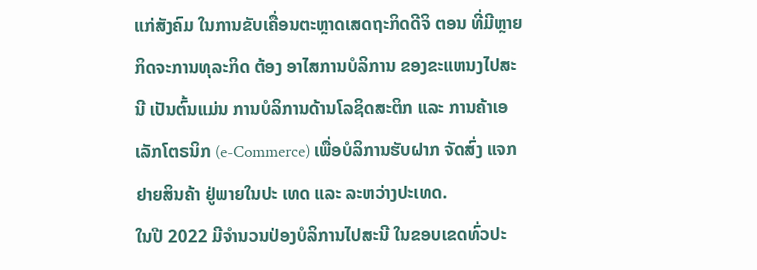ແກ່ສັງຄົມ ໃນການຂັບເຄື່ອນຕະຫຼາດເສດຖະກິດດີຈິ ຕອນ ທີ່ມີຫຼາຍກິດຈະການທຸລະກິດ ຕ້ອງ ອາໄສການບໍລິການ ຂອງຂະແຫນງໄປສະນີ ເປັນຕົ້ນແມ່ນ ການບໍລິການດ້ານໂລຊິດສະຕິກ ແລະ ການຄ້າເອເລັກໂຕຣນິກ (e-Commerce) ເພື່ອບໍລິການຮັບຝາກ ຈັດສົ່ງ ແຈກຢາຍສິນຄ້າ ຢູ່ພາຍໃນປະ ເທດ ແລະ ລະຫວ່າງປະເທດ.
ໃນປີ 2022 ມີຈໍານວນປ່ອງບໍລິການໄປສະນີ ໃນຂອບເຂດທົ່ວປະ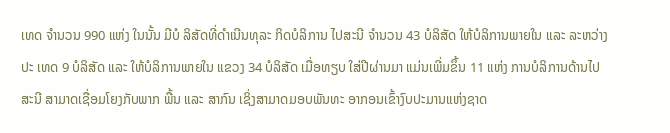ເທດ ຈໍານວນ 990 ແຫ່ງ ໃນນັ້ນ ມີບໍ ລິສັດທີ່ດໍາເນີນທຸລະ ກິດບໍລິການ ໄປສະນີ ຈໍານວນ 43 ບໍລິສັດ ໃຫ້ບໍລິການພາຍໃນ ແລະ ລະຫວ່າງປະ ເທດ 9 ບໍລິສັດ ແລະ ໃຫ້ບໍລິການພາຍໃນ ແຂວງ 34 ບໍລິສັດ ເມື່ອທຽບ ໃສ່ປີຜ່ານມາ ແມ່ນເພີ່ມຂຶ້ນ 11 ແຫ່ງ ການບໍລິການດ້ານໄປສະນີ ສາມາດເຊື່ອມໂຍງກັບພາກ ພື້ນ ແລະ ສາກົນ ເຊິ່ງສາມາດມອບພັນທະ ອາກອນເຂົ້າງົບປະມານແຫ່ງຊາດ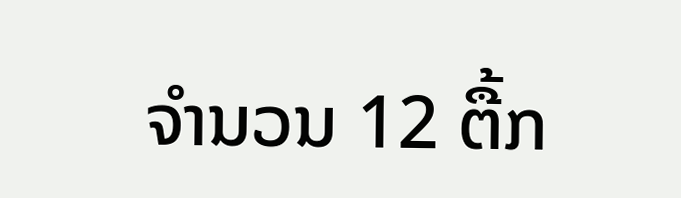ຈໍານວນ 12 ຕື້ກ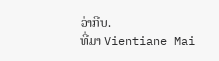ວ່າກີບ.
ທີ່ມາ Vientiane Mai